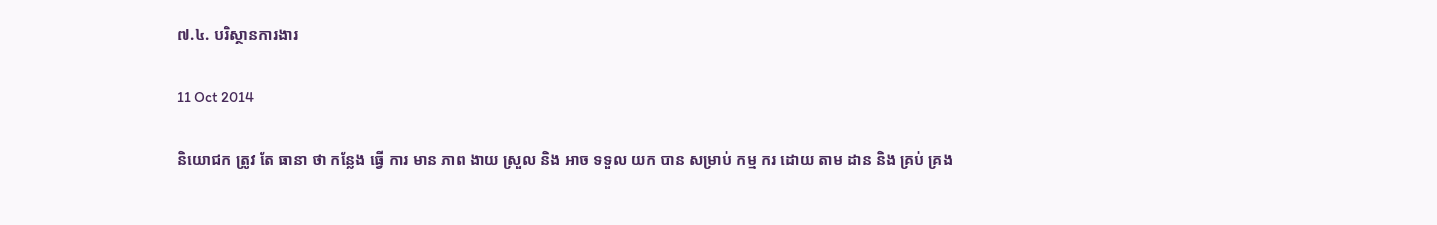៧.៤. បរិស្ថានការងារ

11 Oct 2014

និយោជក ត្រូវ តែ ធានា ថា កន្លែង ធ្វើ ការ មាន ភាព ងាយ ស្រួល និង អាច ទទួល យក បាន សម្រាប់ កម្ម ករ ដោយ តាម ដាន និង គ្រប់ គ្រង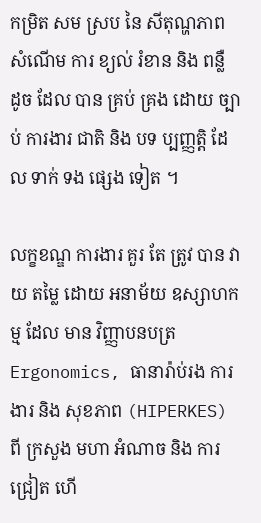កម្រិត សម ស្រប នៃ សីតុណ្ហភាព សំណើម ការ ខ្យល់ រំខាន និង ពន្លឺ ដូច ដែល បាន គ្រប់ គ្រង ដោយ ច្បាប់ ការងារ ជាតិ និង បទ ប្បញ្ញត្តិ ដែល ទាក់ ទង ផ្សេង ទៀត ។

លក្ខខណ្ឌ ការងារ គួរ តែ ត្រូវ បាន វាយ តម្លៃ ដោយ អនាម័យ ឧស្សាហកម្ម ដែល មាន វិញ្ញាបនបត្រ Ergonomics, ធានារ៉ាប់រង ការងារ និង សុខភាព (HIPERKES) ពី ក្រសួង មហា អំណាច និង ការ ជ្រៀត ហើ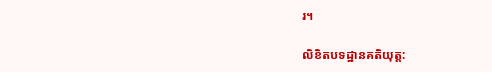រ។

លិខិតបទដ្ឋានគតិយុត្ត: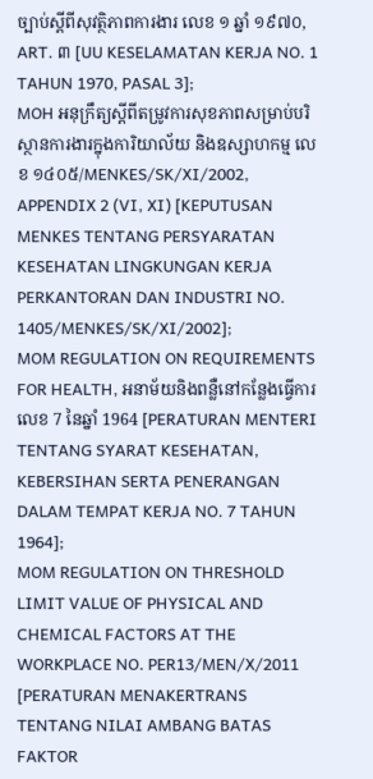ច្បាប់ស្តីពីសុវត្ថិភាពការងារ លេខ ១ ឆ្នាំ ១៩៧០, ART. ៣ [UU KESELAMATAN KERJA NO. 1 TAHUN 1970, PASAL 3];
MOH អនុក្រឹត្យស្តីពីតម្រូវការសុខភាពសម្រាប់បរិស្ថានការងារក្នុងការិយាល័យ និងឧស្សាហកម្ម លេខ ១៤០៥/MENKES/SK/XI/2002, APPENDIX 2 (VI, XI) [KEPUTUSAN MENKES TENTANG PERSYARATAN KESEHATAN LINGKUNGAN KERJA PERKANTORAN DAN INDUSTRI NO. 1405/MENKES/SK/XI/2002];
MOM REGULATION ON REQUIREMENTS FOR HEALTH, អនាម័យនិងពន្លឺនៅកន្លែងធ្វើការលេខ 7 នៃឆ្នាំ 1964 [PERATURAN MENTERI TENTANG SYARAT KESEHATAN, KEBERSIHAN SERTA PENERANGAN DALAM TEMPAT KERJA NO. 7 TAHUN 1964];
MOM REGULATION ON THRESHOLD LIMIT VALUE OF PHYSICAL AND CHEMICAL FACTORS AT THE WORKPLACE NO. PER13/MEN/X/2011 [PERATURAN MENAKERTRANS TENTANG NILAI AMBANG BATAS FAKTOR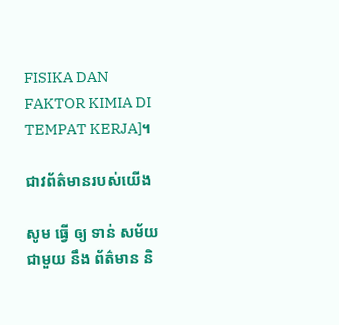FISIKA DAN FAKTOR KIMIA DI TEMPAT KERJA]។

ជាវព័ត៌មានរបស់យើង

សូម ធ្វើ ឲ្យ ទាន់ សម័យ ជាមួយ នឹង ព័ត៌មាន និ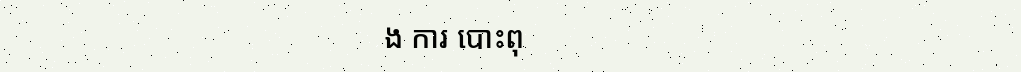ង ការ បោះពុ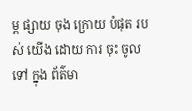ម្ព ផ្សាយ ចុង ក្រោយ បំផុត របស់ យើង ដោយ ការ ចុះ ចូល ទៅ ក្នុង ព័ត៌មា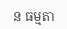ន ធម្មតា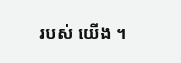របស់ យើង ។